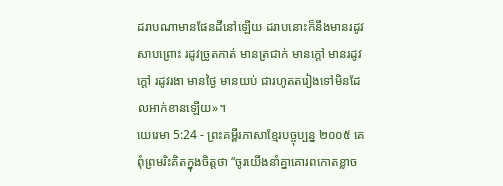ដរាបណាមានផែនដីនៅឡើយ ដរាបនោះក៏នឹងមានរដូវសាបព្រោះ រដូវច្រូតកាត់ មានត្រជាក់ មានក្ដៅ មានរដូវក្ដៅ រដូវរងា មានថ្ងៃ មានយប់ ជារហូតតរៀងទៅមិនដែលអាក់ខានឡើយ»។
យេរេមា 5:24 - ព្រះគម្ពីរភាសាខ្មែរបច្ចុប្បន្ន ២០០៥ គេពុំព្រមរិះគិតក្នុងចិត្តថា “ចូរយើងនាំគ្នាគោរពកោតខ្លាច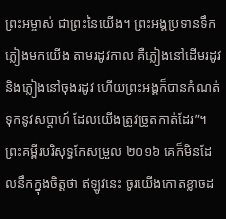ព្រះអម្ចាស់ ជាព្រះនៃយើង។ ព្រះអង្គប្រទានទឹកភ្លៀងមកយើង តាមរដូវកាល គឺភ្លៀងនៅដើមរដូវ និងភ្លៀងនៅចុងរដូវ ហើយព្រះអង្គក៏បានកំណត់ទុកនូវសប្ដាហ៍ ដែលយើងត្រូវច្រូតកាត់ដែរ”។ ព្រះគម្ពីរបរិសុទ្ធកែសម្រួល ២០១៦ គេក៏មិនដែលនឹកក្នុងចិត្តថា ឥឡូវនេះ ចូរយើងកោតខ្លាចដ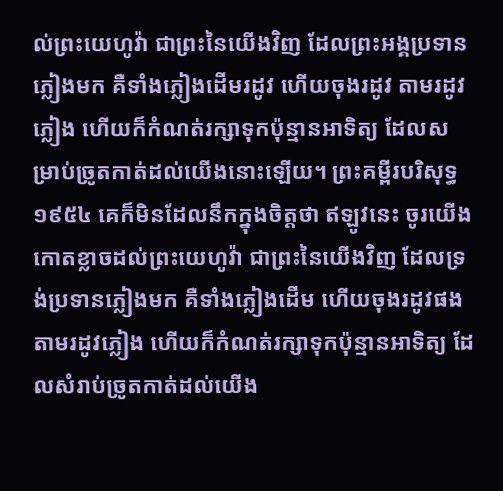ល់ព្រះយេហូវ៉ា ជាព្រះនៃយើងវិញ ដែលព្រះអង្គប្រទានភ្លៀងមក គឺទាំងភ្លៀងដើមរដូវ ហើយចុងរដូវ តាមរដូវភ្លៀង ហើយក៏កំណត់រក្សាទុកប៉ុន្មានអាទិត្យ ដែលសម្រាប់ច្រូតកាត់ដល់យើងនោះឡើយ។ ព្រះគម្ពីរបរិសុទ្ធ ១៩៥៤ គេក៏មិនដែលនឹកក្នុងចិត្តថា ឥឡូវនេះ ចូរយើងកោតខ្លាចដល់ព្រះយេហូវ៉ា ជាព្រះនៃយើងវិញ ដែលទ្រង់ប្រទានភ្លៀងមក គឺទាំងភ្លៀងដើម ហើយចុងរដូវផងតាមរដូវភ្លៀង ហើយក៏កំណត់រក្សាទុកប៉ុន្មានអាទិត្យ ដែលសំរាប់ច្រូតកាត់ដល់យើង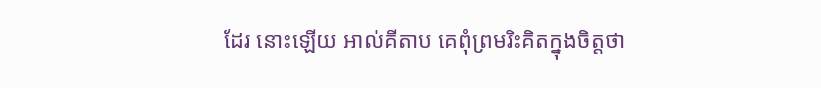ដែរ នោះឡើយ អាល់គីតាប គេពុំព្រមរិះគិតក្នុងចិត្តថា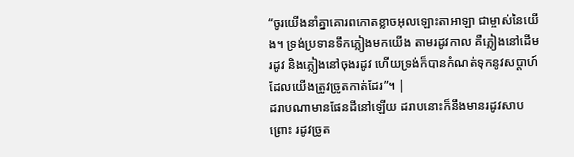“ចូរយើងនាំគ្នាគោរពកោតខ្លាចអុលឡោះតាអាឡា ជាម្ចាស់នៃយើង។ ទ្រង់ប្រទានទឹកភ្លៀងមកយើង តាមរដូវកាល គឺភ្លៀងនៅដើមរដូវ និងភ្លៀងនៅចុងរដូវ ហើយទ្រង់ក៏បានកំណត់ទុកនូវសប្ដាហ៍ ដែលយើងត្រូវច្រូតកាត់ដែរ”។ |
ដរាបណាមានផែនដីនៅឡើយ ដរាបនោះក៏នឹងមានរដូវសាបព្រោះ រដូវច្រូត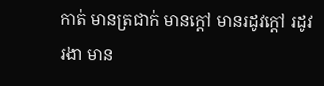កាត់ មានត្រជាក់ មានក្ដៅ មានរដូវក្ដៅ រដូវរងា មាន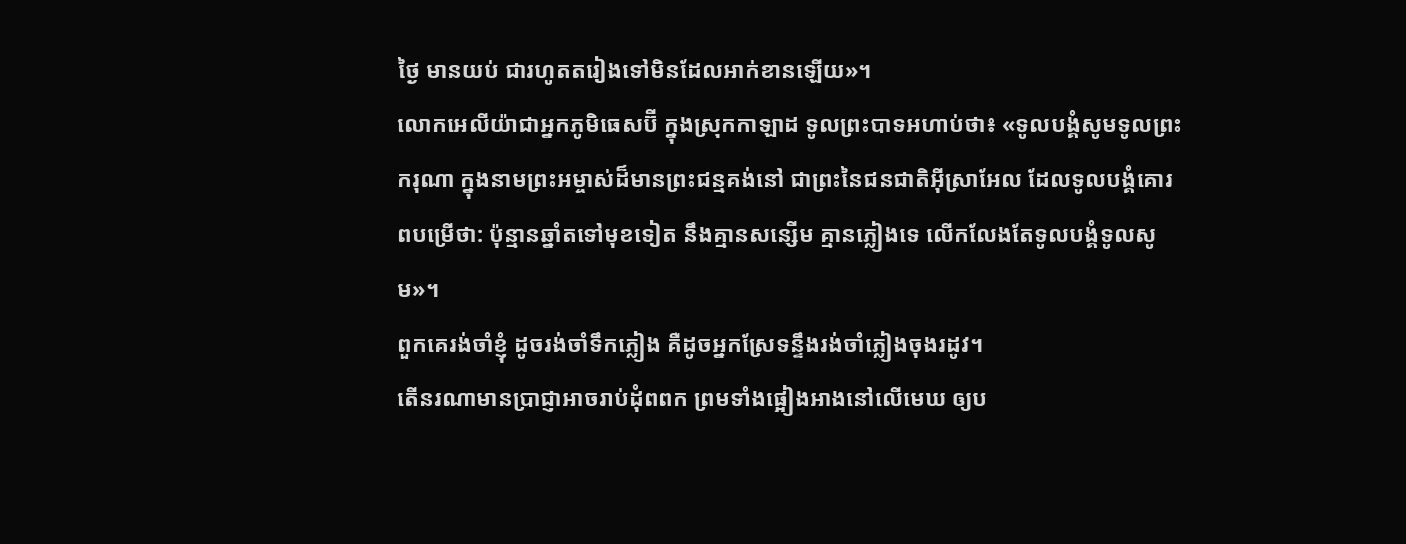ថ្ងៃ មានយប់ ជារហូតតរៀងទៅមិនដែលអាក់ខានឡើយ»។
លោកអេលីយ៉ាជាអ្នកភូមិធេសប៊ី ក្នុងស្រុកកាឡាដ ទូលព្រះបាទអហាប់ថា៖ «ទូលបង្គំសូមទូលព្រះករុណា ក្នុងនាមព្រះអម្ចាស់ដ៏មានព្រះជន្មគង់នៅ ជាព្រះនៃជនជាតិអ៊ីស្រាអែល ដែលទូលបង្គំគោរពបម្រើថា: ប៉ុន្មានឆ្នាំតទៅមុខទៀត នឹងគ្មានសន្សើម គ្មានភ្លៀងទេ លើកលែងតែទូលបង្គំទូលសូម»។
ពួកគេរង់ចាំខ្ញុំ ដូចរង់ចាំទឹកភ្លៀង គឺដូចអ្នកស្រែទន្ទឹងរង់ចាំភ្លៀងចុងរដូវ។
តើនរណាមានប្រាជ្ញាអាចរាប់ដុំពពក ព្រមទាំងផ្អៀងអាងនៅលើមេឃ ឲ្យប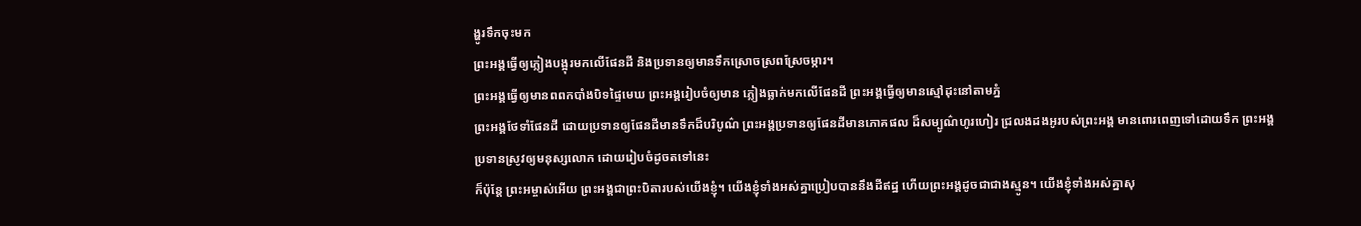ង្ហូរទឹកចុះមក
ព្រះអង្គធ្វើឲ្យភ្លៀងបង្អុរមកលើផែនដី និងប្រទានឲ្យមានទឹកស្រោចស្រពស្រែចម្ការ។
ព្រះអង្គធ្វើឲ្យមានពពកបាំងបិទផ្ទៃមេឃ ព្រះអង្គរៀបចំឲ្យមាន ភ្លៀងធ្លាក់មកលើផែនដី ព្រះអង្គធ្វើឲ្យមានស្មៅដុះនៅតាមភ្នំ
ព្រះអង្គថែទាំផែនដី ដោយប្រទានឲ្យផែនដីមានទឹកដ៏បរិបូណ៌ ព្រះអង្គប្រទានឲ្យផែនដីមានភោគផល ដ៏សម្បូណ៌ហូរហៀរ ជ្រលងដងអូរបស់ព្រះអង្គ មានពោរពេញទៅដោយទឹក ព្រះអង្គប្រទានស្រូវឲ្យមនុស្សលោក ដោយរៀបចំដូចតទៅនេះ
ក៏ប៉ុន្តែ ព្រះអម្ចាស់អើយ ព្រះអង្គជាព្រះបិតារបស់យើងខ្ញុំ។ យើងខ្ញុំទាំងអស់គ្នាប្រៀបបាននឹងដីឥដ្ឋ ហើយព្រះអង្គដូចជាជាងស្មូន។ យើងខ្ញុំទាំងអស់គ្នាសុ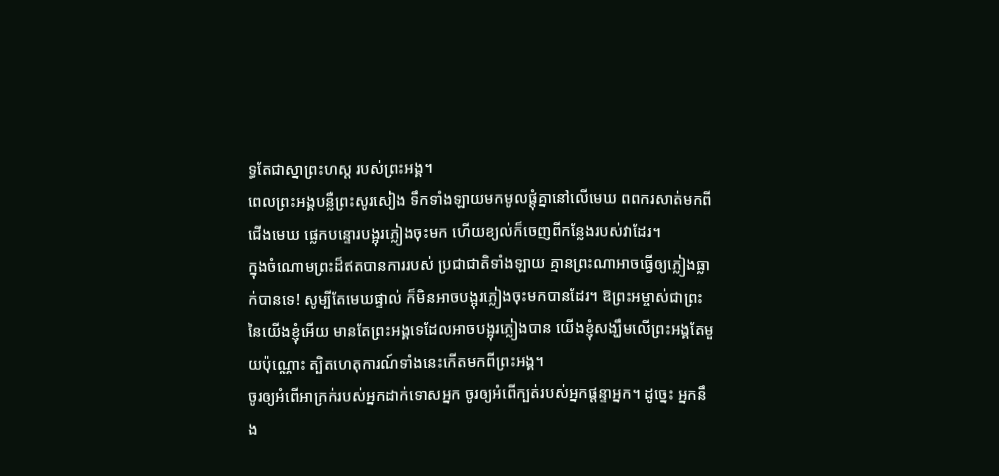ទ្ធតែជាស្នាព្រះហស្ដ របស់ព្រះអង្គ។
ពេលព្រះអង្គបន្លឺព្រះសូរសៀង ទឹកទាំងឡាយមកមូលផ្ដុំគ្នានៅលើមេឃ ពពករសាត់មកពីជើងមេឃ ផ្លេកបន្ទោរបង្អុរភ្លៀងចុះមក ហើយខ្យល់ក៏ចេញពីកន្លែងរបស់វាដែរ។
ក្នុងចំណោមព្រះដ៏ឥតបានការរបស់ ប្រជាជាតិទាំងឡាយ គ្មានព្រះណាអាចធ្វើឲ្យភ្លៀងធ្លាក់បានទេ! សូម្បីតែមេឃផ្ទាល់ ក៏មិនអាចបង្អុរភ្លៀងចុះមកបានដែរ។ ឱព្រះអម្ចាស់ជាព្រះនៃយើងខ្ញុំអើយ មានតែព្រះអង្គទេដែលអាចបង្អុរភ្លៀងបាន យើងខ្ញុំសង្ឃឹមលើព្រះអង្គតែមួយប៉ុណ្ណោះ ត្បិតហេតុការណ៍ទាំងនេះកើតមកពីព្រះអង្គ។
ចូរឲ្យអំពើអាក្រក់របស់អ្នកដាក់ទោសអ្នក ចូរឲ្យអំពើក្បត់របស់អ្នកផ្តន្ទាអ្នក។ ដូច្នេះ អ្នកនឹង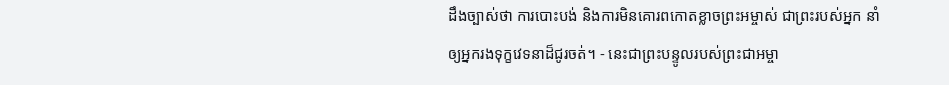ដឹងច្បាស់ថា ការបោះបង់ និងការមិនគោរពកោតខ្លាចព្រះអម្ចាស់ ជាព្រះរបស់អ្នក នាំឲ្យអ្នករងទុក្ខវេទនាដ៏ជូរចត់។ - នេះជាព្រះបន្ទូលរបស់ព្រះជាអម្ចា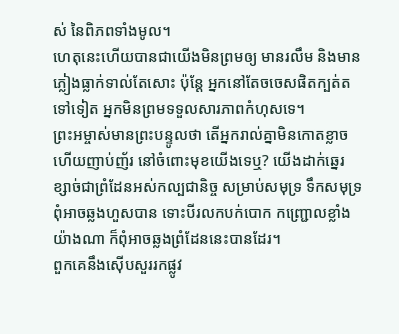ស់ នៃពិភពទាំងមូល។
ហេតុនេះហើយបានជាយើងមិនព្រមឲ្យ មានរលឹម និងមានភ្លៀងធ្លាក់ទាល់តែសោះ ប៉ុន្តែ អ្នកនៅតែចចេសផិតក្បត់តទៅទៀត អ្នកមិនព្រមទទួលសារភាពកំហុសទេ។
ព្រះអម្ចាស់មានព្រះបន្ទូលថា តើអ្នករាល់គ្នាមិនកោតខ្លាច ហើយញាប់ញ័រ នៅចំពោះមុខយើងទេឬ? យើងដាក់ឆ្នេរខ្សាច់ជាព្រំដែនអស់កល្បជានិច្ច សម្រាប់សមុទ្រ ទឹកសមុទ្រពុំអាចឆ្លងហួសបាន ទោះបីរលកបក់បោក កញ្ជ្រោលខ្លាំងយ៉ាងណា ក៏ពុំអាចឆ្លងព្រំដែននេះបានដែរ។
ពួកគេនឹងស៊ើបសួររកផ្លូវ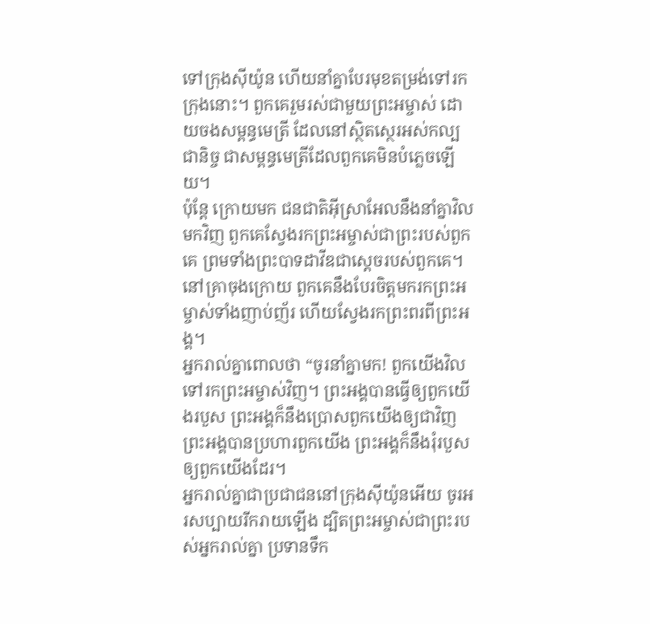ទៅក្រុងស៊ីយ៉ូន ហើយនាំគ្នាបែរមុខតម្រង់ទៅរកក្រុងនោះ។ ពួកគេរួមរស់ជាមួយព្រះអម្ចាស់ ដោយចងសម្ពន្ធមេត្រី ដែលនៅស្ថិតស្ថេរអស់កល្បជានិច្ច ជាសម្ពន្ធមេត្រីដែលពួកគេមិនបំភ្លេចឡើយ។
ប៉ុន្តែ ក្រោយមក ជនជាតិអ៊ីស្រាអែលនឹងនាំគ្នាវិលមកវិញ ពួកគេស្វែងរកព្រះអម្ចាស់ជាព្រះរបស់ពួកគេ ព្រមទាំងព្រះបាទដាវីឌជាស្ដេចរបស់ពួកគេ។ នៅគ្រាចុងក្រោយ ពួកគេនឹងបែរចិត្តមករកព្រះអម្ចាស់ទាំងញាប់ញ័រ ហើយស្វែងរកព្រះពរពីព្រះអង្គ។
អ្នករាល់គ្នាពោលថា “ចូរនាំគ្នាមក! ពួកយើងវិលទៅរកព្រះអម្ចាស់វិញ។ ព្រះអង្គបានធ្វើឲ្យពួកយើងរបួស ព្រះអង្គក៏នឹងប្រោសពួកយើងឲ្យជាវិញ ព្រះអង្គបានប្រហារពួកយើង ព្រះអង្គក៏នឹងរុំរបួសឲ្យពួកយើងដែរ។
អ្នករាល់គ្នាជាប្រជាជននៅក្រុងស៊ីយ៉ូនអើយ ចូរអរសប្បាយរីករាយឡើង ដ្បិតព្រះអម្ចាស់ជាព្រះរបស់អ្នករាល់គ្នា ប្រទានទឹក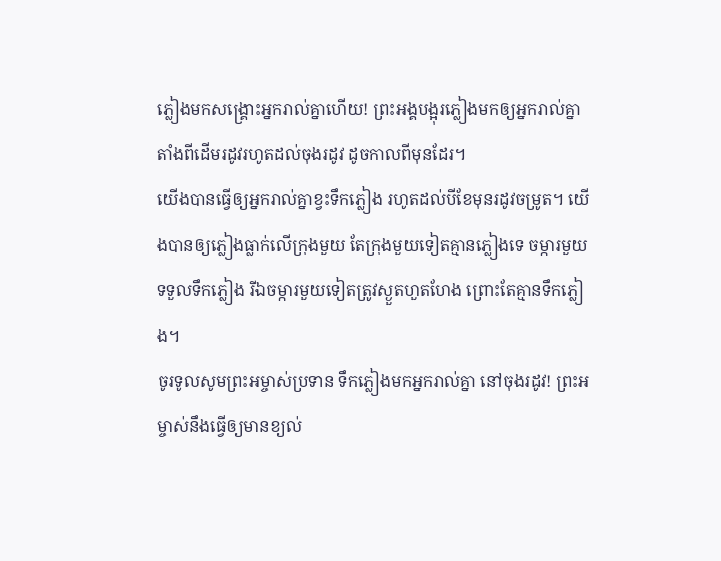ភ្លៀងមកសង្គ្រោះអ្នករាល់គ្នាហើយ! ព្រះអង្គបង្អុរភ្លៀងមកឲ្យអ្នករាល់គ្នា តាំងពីដើមរដូវរហូតដល់ចុងរដូវ ដូចកាលពីមុនដែរ។
យើងបានធ្វើឲ្យអ្នករាល់គ្នាខ្វះទឹកភ្លៀង រហូតដល់បីខែមុនរដូវចម្រូត។ យើងបានឲ្យភ្លៀងធ្លាក់លើក្រុងមួយ តែក្រុងមួយទៀតគ្មានភ្លៀងទេ ចម្ការមួយទទួលទឹកភ្លៀង រីឯចម្ការមួយទៀតត្រូវស្ងួតហួតហែង ព្រោះតែគ្មានទឹកភ្លៀង។
ចូរទូលសូមព្រះអម្ចាស់ប្រទាន ទឹកភ្លៀងមកអ្នករាល់គ្នា នៅចុងរដូវ! ព្រះអម្ចាស់នឹងធ្វើឲ្យមានខ្យល់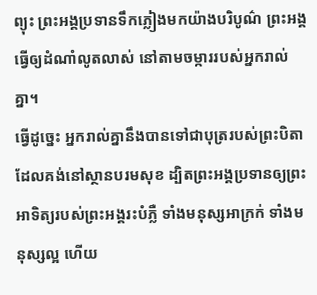ព្យុះ ព្រះអង្គប្រទានទឹកភ្លៀងមកយ៉ាងបរិបូណ៌ ព្រះអង្គធ្វើឲ្យដំណាំលូតលាស់ នៅតាមចម្ការរបស់អ្នករាល់គ្នា។
ធ្វើដូច្នេះ អ្នករាល់គ្នានឹងបានទៅជាបុត្ររបស់ព្រះបិតាដែលគង់នៅស្ថានបរមសុខ ដ្បិតព្រះអង្គប្រទានឲ្យព្រះអាទិត្យរបស់ព្រះអង្គរះបំភ្លឺ ទាំងមនុស្សអាក្រក់ ទាំងមនុស្សល្អ ហើយ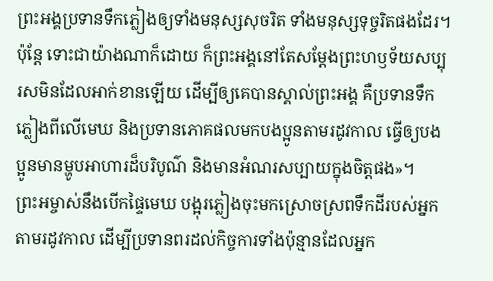ព្រះអង្គប្រទានទឹកភ្លៀងឲ្យទាំងមនុស្សសុចរិត ទាំងមនុស្សទុច្ចរិតផងដែរ។
ប៉ុន្តែ ទោះជាយ៉ាងណាក៏ដោយ ក៏ព្រះអង្គនៅតែសម្តែងព្រះហឫទ័យសប្បុរសមិនដែលអាក់ខានឡើយ ដើម្បីឲ្យគេបានស្គាល់ព្រះអង្គ គឺប្រទានទឹកភ្លៀងពីលើមេឃ និងប្រទានភោគផលមកបងប្អូនតាមរដូវកាល ធ្វើឲ្យបងប្អូនមានម្ហូបអាហារដ៏បរិបូណ៌ និងមានអំណរសប្បាយក្នុងចិត្តផង»។
ព្រះអម្ចាស់នឹងបើកផ្ទៃមេឃ បង្អុរភ្លៀងចុះមកស្រោចស្រពទឹកដីរបស់អ្នក តាមរដូវកាល ដើម្បីប្រទានពរដល់កិច្ចការទាំងប៉ុន្មានដែលអ្នក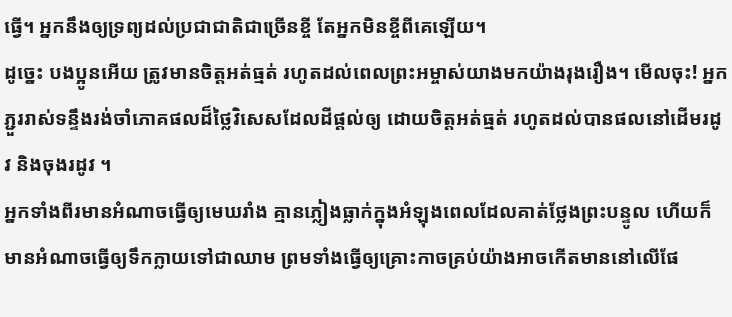ធ្វើ។ អ្នកនឹងឲ្យទ្រព្យដល់ប្រជាជាតិជាច្រើនខ្ចី តែអ្នកមិនខ្ចីពីគេឡើយ។
ដូច្នេះ បងប្អូនអើយ ត្រូវមានចិត្តអត់ធ្មត់ រហូតដល់ពេលព្រះអម្ចាស់យាងមកយ៉ាងរុងរឿង។ មើលចុះ! អ្នកភ្ជួររាស់ទន្ទឹងរង់ចាំភោគផលដ៏ថ្លៃវិសេសដែលដីផ្ដល់ឲ្យ ដោយចិត្តអត់ធ្មត់ រហូតដល់បានផលនៅដើមរដូវ និងចុងរដូវ ។
អ្នកទាំងពីរមានអំណាចធ្វើឲ្យមេឃរាំង គ្មានភ្លៀងធ្លាក់ក្នុងអំឡុងពេលដែលគាត់ថ្លែងព្រះបន្ទូល ហើយក៏មានអំណាចធ្វើឲ្យទឹកក្លាយទៅជាឈាម ព្រមទាំងធ្វើឲ្យគ្រោះកាចគ្រប់យ៉ាងអាចកើតមាននៅលើផែ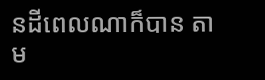នដីពេលណាក៏បាន តាម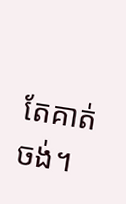តែគាត់ចង់។